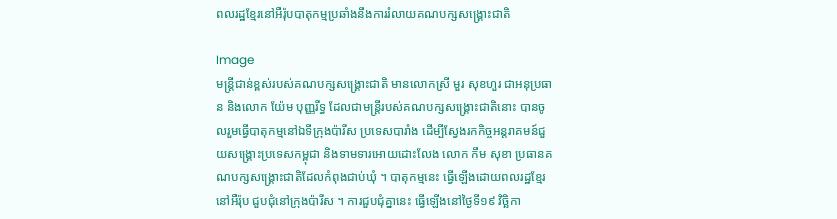ពលរដ្ឋខ្មែរនៅអឺរ៉ុបបាតុកម្មប្រឆាំងនឹងការរំលាយគណបក្សសង្រ្គោះជាតិ

Image
មន្រ្តីជាន់ខ្ពស់របស់គណបក្សសង្រ្គោះជាតិ មានលោកស្រី មួរ សុខហួរ ជាអនុប្រធាន និងលោក យ៉ែម បុញ្ញរីទ្ធ ដែលជាមន្រ្តីរបស់គណបក្សសង្រ្គោះជាតិនោះ បានចូលរួមធ្វើបាតុកម្មនៅឯទីក្រុងប៉ារីស ប្រទេសបារាំង ដើម្បីស្វែងរកកិច្ចអន្តរាគមន៍ជួយសង្រ្គោះប្រទេសកម្ពុជា និងទាមទារអោយដោះលែង លោក កឹម សុខា ប្រធានគណបក្សសង្រ្គោះជាតិដែលកំពុងជាប់ឃុំ ។ បាតុកម្មនេះ ធ្វើឡើងដោយពលរដ្ឋខ្មែរ នៅអឺរ៉ុប ជួបជុំនៅក្រុងប៉ារីស ។ ការជួបជុំគ្នានេះ ធ្វើឡើងនៅថ្ងៃទី១៩ វិច្ឆិកា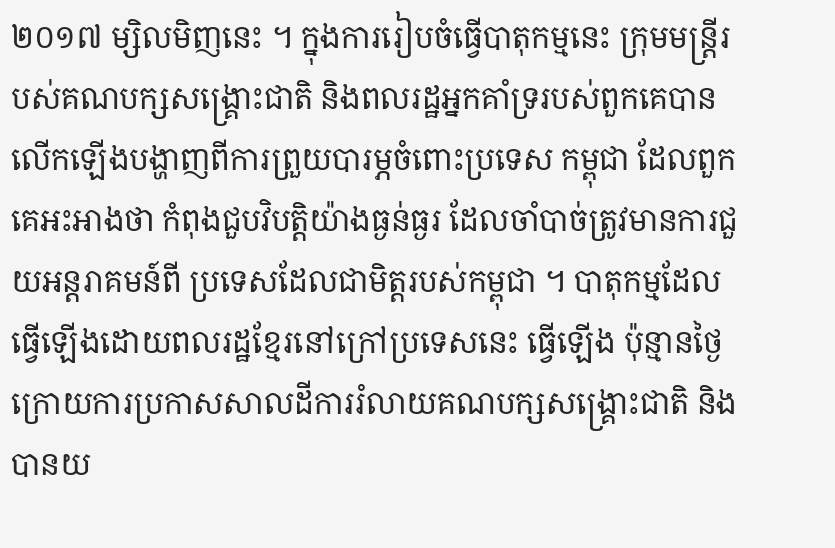២០១៧ ម្សិលមិញនេះ ។ ក្នុងការរៀបចំធ្វើបាតុកម្មនេះ ក្រុមមន្រ្តីរបស់គណបក្សសង្រ្គោះជាតិ និងពលរដ្ឋអ្នកគាំទ្ររបស់ពួកគេបានលើកឡើងបង្ហាញពីការព្រួយបារម្ភចំពោះប្រទេស កម្ពុជា ដែលពួកគេអះអាងថា កំពុងជួបវិបត្តិយ៉ាងធ្ងន់ធ្ងរ ដែលចាំបាច់ត្រូវមានការជួយអន្តរាគមន៍ពី ប្រទេសដែលជាមិត្តរបស់កម្ពុជា ។ បាតុកម្មដែលធ្វើឡើងដោយពលរដ្ឋខ្មែរនៅក្រៅប្រទេសនេះ ធ្វើឡើង ប៉ុន្មានថ្ងៃ ក្រោយការប្រកាសសាលដីការរំលាយគណបក្សសង្រ្គោះជាតិ និងបានយ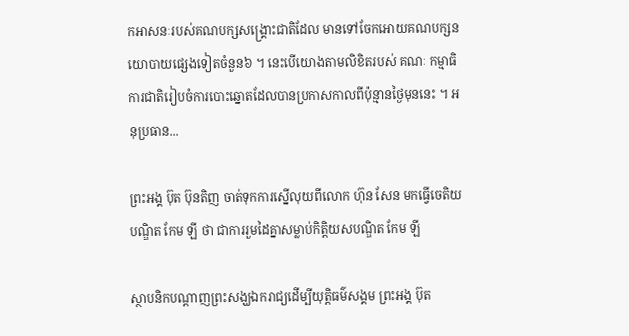កអាសនៈរបស់គណបក្សសង្រ្គោះជាតិដែល មានទៅចែកអោយគណបក្សនយោបាយផ្សេងទៀតចំនួន៦ ។ នេះបើយោងតាមលិខិតរបស់ គណៈ កម្មាធិការជាតិរៀបចំការបោះឆ្នោតដែលបានប្រកាសកាលពីប៉ុន្មានថ្ងៃមុននេះ ។ អនុប្រធាន...

ព្រះអង្គ ប៊ុត ប៊ុនតិញ ចាត់ទុកការស្នើលុយពីលោក ហ៊ុន សែន មកធ្វើចេតិយបណ្ឌិត កែម ឡី ថា ជាការរួមដៃគ្នាសម្លាប់កិត្តិយសបណ្ឌិត កែម ឡី

ស្ថាបនិកបណ្ដាញព្រះសង្ឃឯករាជ្យដើម្បីយុត្តិធម៌សង្គម ព្រះអង្គ ប៊ុត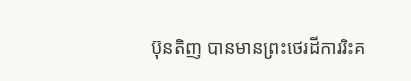ប៊ុនតិញ បានមានព្រះថេរដីការរិះគ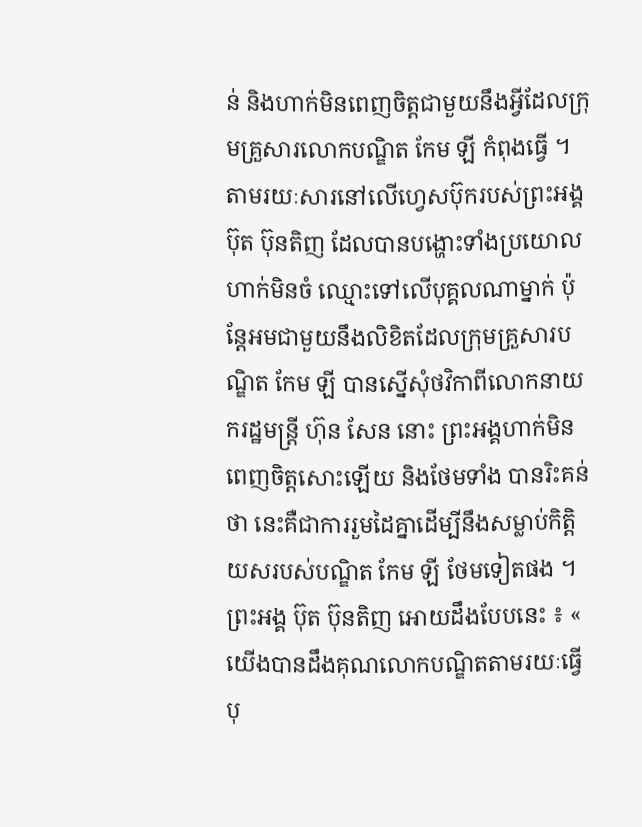ន់ និងហាក់មិនពេញចិត្តជាមួយនឹងអ្វីដែលក្រុមគ្រួសារលោកបណ្ឌិត កែម ឡី កំពុងធ្វើ ។ តាមរយៈសារនៅលើហ្វេសប៊ុករបស់ព្រះអង្គ ប៊ុត ប៊ុនតិញ ដែលបានបង្ហោះទាំងប្រយោលហាក់មិនចំ ឈ្មោះទៅលើបុគ្គលណាម្នាក់ ប៉ុន្តែអមជាមួយនឹងលិខិតដែលក្រុមគ្រួសារបណ្ឌិត កែម ឡី បានស្នើសុំថវិកាពីលោកនាយករដ្ឋមន្រ្តី ហ៊ុន សែន នោះ ព្រះអង្គហាក់មិនពេញចិត្តសោះឡើយ និងថែមទាំង បានរិះគន់ថា នេះគឺជាការរួមដៃគ្នាដើម្បីនឹងសម្លាប់កិត្តិយសរបស់បណ្ឌិត កែម ឡី ថែមទៀតផង ។ ព្រះអង្គ ប៊ុត ប៊ុនតិញ អោយដឹងបែបនេះ ៖ « យើងបានដឹងគុណលោកបណ្ឌិតតាមរយៈធ្វើបុ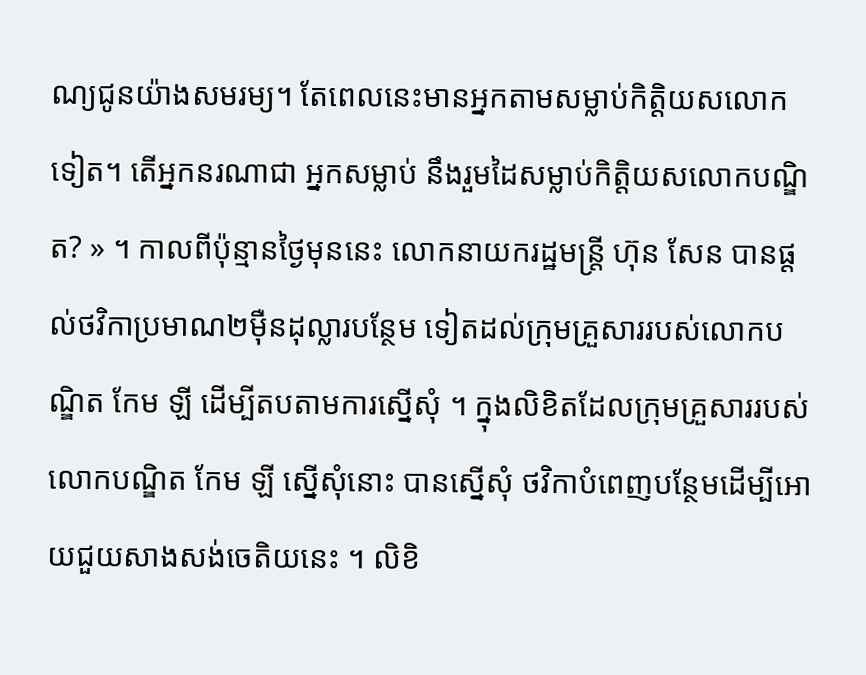ណ្យជូនយ៉ាងសមរម្យ។ តែពេលនេះមានអ្នកតាមសម្លាប់កិត្តិយសលោកទៀត។ តើអ្នកនរណាជា អ្នកសម្លាប់ នឹងរួមដៃសម្លាប់កិត្តិយសលោកបណ្ឌិត? » ។ កាលពីប៉ុន្មានថ្ងៃមុននេះ លោកនាយករដ្ឋមន្រ្តី ហ៊ុន សែន បានផ្ដល់ថវិកាប្រមាណ២ម៉ឺនដុល្លារបន្ថែម ទៀតដល់ក្រុមគ្រួសាររបស់លោកបណ្ឌិត កែម ឡី ដើម្បីតបតាមការស្នើសុំ ។ ក្នុងលិខិតដែលក្រុមគ្រួសាររបស់លោកបណ្ឌិត កែម ឡី ស្នើសុំនោះ បានស្នើសុំ ថវិកាបំពេញបន្ថែមដើម្បីអោយជួយសាងសង់ចេតិយនេះ ។ លិខិ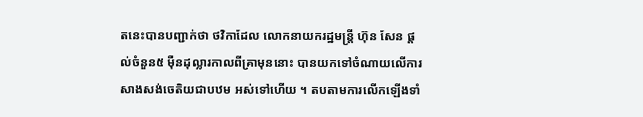តនេះបានបញ្ជាក់ថា ថវិកាដែល លោកនាយករដ្ឋមន្រ្តី ហ៊ុន សែន ផ្ដល់ចំនួន៥ ម៉ឺនដុល្លារកាលពីគ្រាមុននោះ បានយកទៅចំណាយលើការសាងសង់ចេតិយជាបឋម អស់ទៅហើយ ។ តបតាមការលើកឡើងទាំ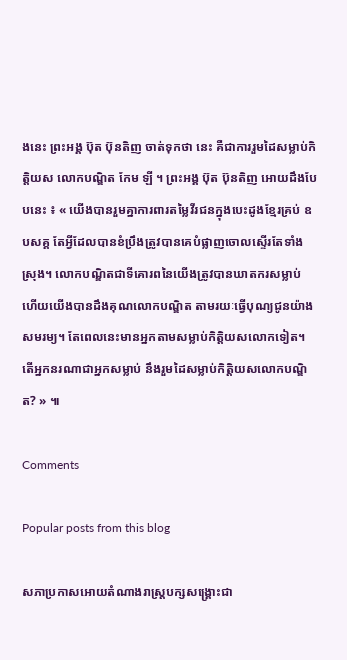ងនេះ ព្រះអង្គ ប៊ុត ប៊ុនតិញ ចាត់ទុកថា នេះ គឺជាការរួមដៃសម្លាប់កិត្តិយស លោកបណ្ឌិត កែម ឡី ។ ព្រះអង្គ ប៊ុត ប៊ុនតិញ អោយដឹងបែបនេះ ៖ « យើងបានរួមគ្នាការពារតម្លៃវីរជនក្នុងបេះដូងខ្មែរគ្រប់ ឧបសគ្គ តែអ្វីដែលបានខំប្រឹងត្រូវបានគេបំផ្លាញចោលស្ទើរតែទាំងស្រុង។ លោកបណ្ឌិតជាទីគោរពនៃយើងត្រូវបានឃាតករសម្លាប់ ហើយយើងបានដឹងគុណលោកបណ្ឌិត តាមរយៈធ្វើបុណ្យជូនយ៉ាងសមរម្យ។ តែពេលនេះមានអ្នកតាមសម្លាប់កិត្តិយសលោកទៀត។ តើអ្នកនរណាជាអ្នកសម្លាប់ នឹងរួមដៃសម្លាប់កិត្តិយសលោកបណ្ឌិត? » ៕

Comments

Popular posts from this blog

សភាប្រកាសអោយតំណាងរាស្រ្តបក្សសង្រ្គោះជា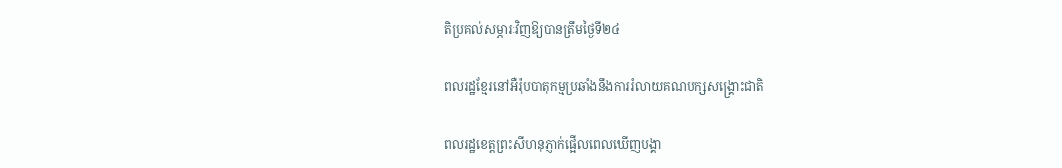តិប្រគល់សម្ភារៈវិញឱ្យបានត្រឹមថ្ងៃទី២៤

ពលរដ្ឋខ្មែរនៅអឺរ៉ុបបាតុកម្មប្រឆាំងនឹងការរំលាយគណបក្សសង្រ្គោះជាតិ

ពលរដ្ឋខេត្តព្រះសីហនុភ្ញាក់ផ្អើលពេលឃើញបង្គា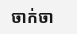ចាក់ចា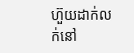ហ៊ួយដាក់លក់នៅ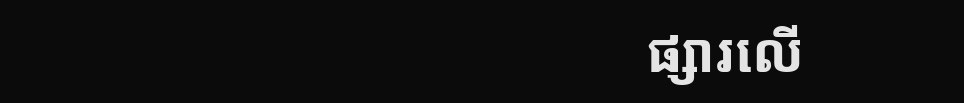ផ្សារលើ